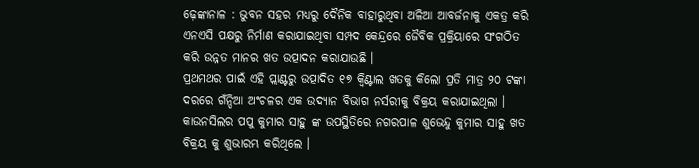ଢ଼େଙ୍କାନାଳ : ଭୁବନ ସହର ମଧ୍ୟରୁ ଦୈନିକ ବାହାରୁଥିବା ଅଳିଆ ଆବର୍ଜନାକୁ ଏକତ୍ର କରି ଏନଏସି ପକ୍ଷରୁ ନିର୍ମାଣ କରାଯାଇଥିବା ସମ୍ପଦ କେନ୍ଦ୍ରରେ ଜୈବିକ ପ୍ରକ୍ରିୟାରେ ସଂଗଠିତ କରି ଉନ୍ନତ ମାନର ଖତ ଉତ୍ପାଦନ କରାଯାଉଛି ।
ପ୍ରଥମଥର ପାଇଁ ଏହି ପ୍ଲାଣ୍ଟରୁ ଉତ୍ପାଦିତ ୧୭ କ୍ୱିଣ୍ଟାଲ ଖତକୁ କିଲୋ ପ୍ରତି ମାତ୍ର ୨୦ ଟଙ୍କା ଦରରେ ଗଁନ୍ଦିଆ ଅଂଚଳର ଏକ ଉଦ୍ୟାନ ବିଭାଗ ନର୍ସରୀକୁ ବିକ୍ରୟ କରାଯାଇଥିଲା । କାଉନସିଲର ପପୁ କୁମାର ସାହୁ ଙ୍କ ଉପସ୍ଥିତିରେ ନଗରପାଳ ଶୁଭେନ୍ଦୁ କୁମାର ସାହୁ ଖତ ବିକ୍ରୟ କୁ ଶୁଭାରମ୍ଭ କରିଥିଲେ ।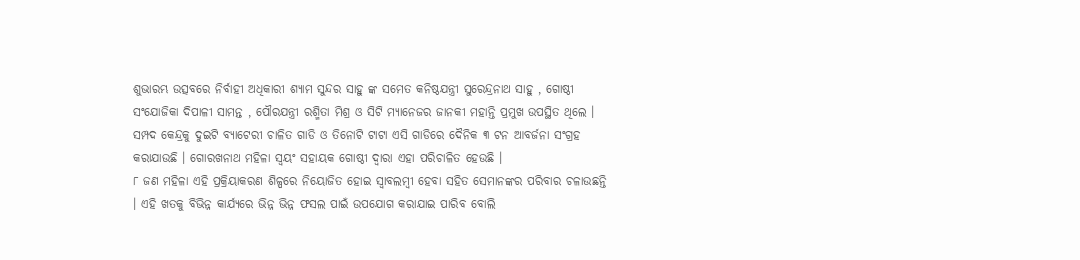ଶୁଭାରମ୍ଭ ଉତ୍ସବରେ ନିର୍ବାହୀ ଅଧିକାରୀ ଶ୍ୟାମ ସୁନ୍ଦର ସାହୁ ଙ୍କ ସମେତ କନିଷ୍ଠଯନ୍ତ୍ରୀ ସୁରେନ୍ଦ୍ରନାଥ ସାହୁ , ଗୋଷ୍ଠୀ ସଂଯୋଜିକା ଦିପାଳୀ ସାମନ୍ତ , ପୌରଯନ୍ତ୍ରୀ ରଶ୍ମିତା ମିଶ୍ର ଓ ସିଟି ମ୍ୟାନେଜର ଜାନକୀ ମହାନ୍ତି ପ୍ରମୁଖ ଉପସ୍ଥିତ ଥିଲେ । ସମ୍ପଦ କେନ୍ଦ୍ରକୁ ଦୁଇଟି ବ୍ୟାଟେରୀ ଚାଳିତ ଗାଡି ଓ ତିନୋଟି ଟାଟା ଏସି ଗାଡିରେ ଦୈନିକ ୩ ଟନ ଆବର୍ଜନା ସଂଗ୍ରହ କରାଯାଉଛି । ଗୋରଖନାଥ ମହିଳା ସ୍ୱୟଂ ସହାୟକ ଗୋଷ୍ଠୀ ଦ୍ୱାରା ଏହା ପରିଚାଳିତ ହେଉଛି ।
୮ ଜଣ ମହିଳା ଏହି ପ୍ରକ୍ରିୟାକରଣ ଶିଳ୍ପରେ ନିୟୋଜିତ ହୋଇ ସ୍ୱାବଲମ୍ବୀ ହେବା ସହିତ ସେମାନଙ୍କର ପରିବାର ଚଳାଉଛନ୍ତି । ଏହି ଖତକୁ ବିଭିନ୍ନ କାର୍ଯ୍ୟରେ ଭିନ୍ନ ଭିନ୍ନ ଫସଲ ପାଇଁ ଉପଯୋଗ କରାଯାଇ ପାରିବ ବୋଲି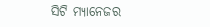ସିଟି ମ୍ୟାନେଜର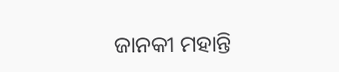ଜାନକୀ ମହାନ୍ତି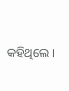କହିଥିଲେ ।